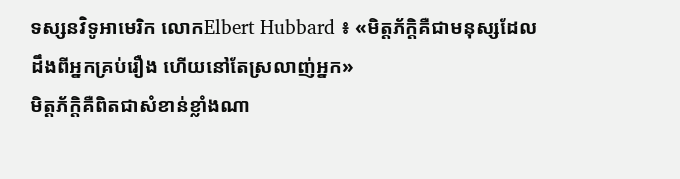ទស្សនវិទូអាមេរិក លោកElbert Hubbard ៖ «មិត្តភ័ក្ដិគឺជាមនុស្សដែលដឹងពីអ្នកគ្រប់រឿង ហើយនៅតែស្រលាញ់អ្នក»
មិត្តភ័ក្ដិគឺពិតជាសំខាន់ខ្លាំងណា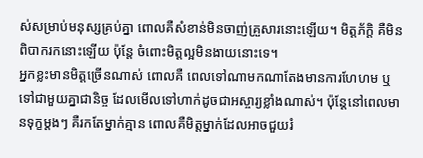ស់សម្រាប់មនុស្សគ្រប់គ្នា ពោលគឺសំខាន់មិនចាញ់គ្រួសារនោះឡើយ។ មិត្តភ័ក្ដិ គឺមិនពិបាករកនោះឡើយ ប៉ុន្តែ ចំពោះមិត្តល្អមិនងាយនោះទេ។
អ្នកខ្លះមានមិត្តច្រើនណាស់ ពោលគឺ ពេលទៅណាមកណាតែងមានការហែហម ឬ ទៅជាមួយគ្នាជានិច្ច ដែលមើលទៅហាក់ដូចជាអស្ចារ្យខ្លាំងណាស់។ ប៉ុន្តែនៅពេលមានទុក្ខម្តងៗ គឺរកតែម្នាក់គ្មាន ពោលគឺមិត្តម្នាក់ដែលអាចជួយរំ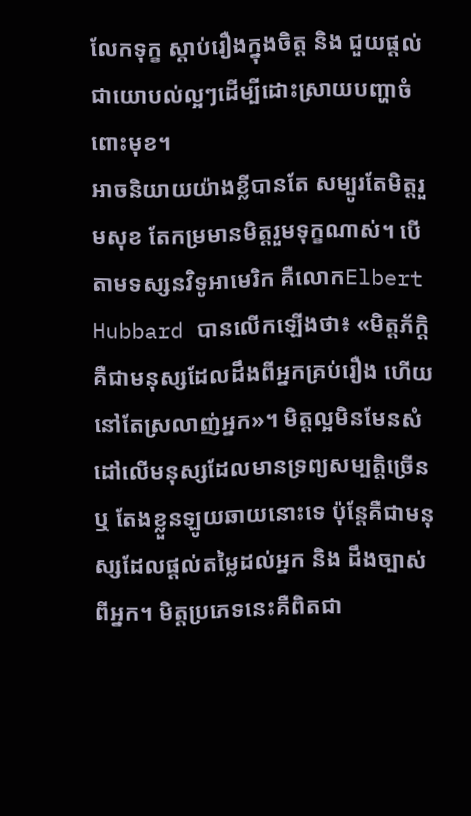លែកទុក្ខ ស្ដាប់រឿងក្នុងចិត្ត និង ជួយផ្ដល់ជាយោបល់ល្អៗដើម្បីដោះស្រាយបញ្ហាចំពោះមុខ។
អាចនិយាយយ៉ាងខ្លីបានតែ សម្បូរតែមិត្តរួមសុខ តែកម្រមានមិត្តរួមទុក្ខណាស់។ បើតាមទស្សនវិទូអាមេរិក គឺលោកElbert Hubbard បានលើកឡើងថា៖ «មិត្តភ័ក្ដិគឺជាមនុស្សដែលដឹងពីអ្នកគ្រប់រឿង ហើយនៅតែស្រលាញ់អ្នក»។ មិត្តល្អមិនមែនសំដៅលើមនុស្សដែលមានទ្រព្យសម្បត្តិច្រើន ឬ តែងខ្លួនឡូយឆាយនោះទេ ប៉ុន្តែគឺជាមនុស្សដែលផ្ដល់តម្លៃដល់អ្នក និង ដឹងច្បាស់ពីអ្នក។ មិត្តប្រភេទនេះគឺពិតជា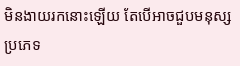មិនងាយរកនោះឡើយ តែបើអាចជួបមនុស្សប្រភេទ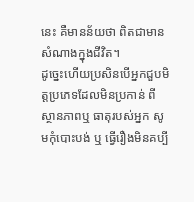នេះ គឺមានន័យថា ពិតជាមានសំណាងក្នុងជីវិត។
ដូច្នេះហើយប្រសិនបើអ្នកជួបមិត្តប្រភេទដែលមិនប្រកាន់ ពីស្ថានភាពឬ ធាតុរបស់អ្នក សូមកុំបោះបង់ ឬ ធ្វើរឿងមិនគប្បី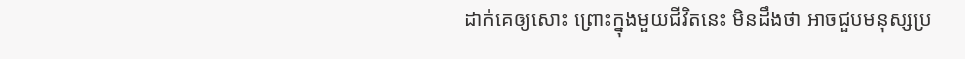ដាក់គេឲ្យសោះ ព្រោះក្នុងមួយជីវិតនេះ មិនដឹងថា អាចជួបមនុស្សប្រ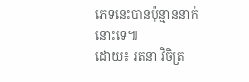ភេទនេះបានប៉ុន្មាននាក់នោះទេ៕
ដោយ៖ រតនា វិចិត្រ